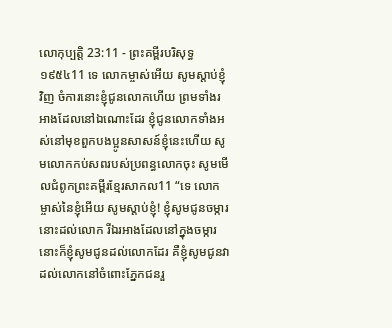លោកុប្បត្តិ 23:11 - ព្រះគម្ពីរបរិសុទ្ធ ១៩៥៤11 ទេ លោកម្ចាស់អើយ សូមស្តាប់ខ្ញុំវិញ ចំការនោះខ្ញុំជូនលោកហើយ ព្រមទាំងរអាងដែលនៅឯណោះដែរ ខ្ញុំជូនលោកទាំងអស់នៅមុខពួកបងប្អូនសាសន៍ខ្ញុំនេះហើយ សូមលោកកប់សពរបស់ប្រពន្ធលោកចុះ សូមមើលជំពូកព្រះគម្ពីរខ្មែរសាកល11 “ទេ លោកម្ចាស់នៃខ្ញុំអើយ សូមស្ដាប់ខ្ញុំ! ខ្ញុំសូមជូនចម្ការនោះដល់លោក រីឯរអាងដែលនៅក្នុងចម្ការនោះក៏ខ្ញុំសូមជូនដល់លោកដែរ គឺខ្ញុំសូមជូនវាដល់លោកនៅចំពោះភ្នែកជនរួ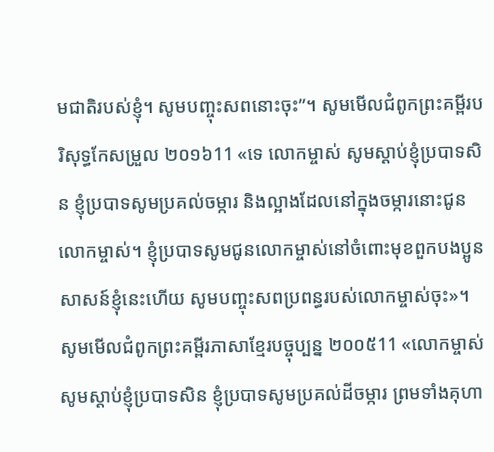មជាតិរបស់ខ្ញុំ។ សូមបញ្ចុះសពនោះចុះ”។ សូមមើលជំពូកព្រះគម្ពីរបរិសុទ្ធកែសម្រួល ២០១៦11 «ទេ លោកម្ចាស់ សូមស្តាប់ខ្ញុំប្របាទសិន ខ្ញុំប្របាទសូមប្រគល់ចម្ការ និងល្អាងដែលនៅក្នុងចម្ការនោះជូនលោកម្ចាស់។ ខ្ញុំប្របាទសូមជូនលោកម្ចាស់នៅចំពោះមុខពួកបងប្អូនសាសន៍ខ្ញុំនេះហើយ សូមបញ្ចុះសពប្រពន្ធរបស់លោកម្ចាស់ចុះ»។ សូមមើលជំពូកព្រះគម្ពីរភាសាខ្មែរបច្ចុប្បន្ន ២០០៥11 «លោកម្ចាស់ សូមស្ដាប់ខ្ញុំប្របាទសិន ខ្ញុំប្របាទសូមប្រគល់ដីចម្ការ ព្រមទាំងគុហា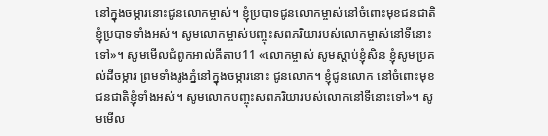នៅក្នុងចម្ការនោះជូនលោកម្ចាស់។ ខ្ញុំប្របាទជូនលោកម្ចាស់នៅចំពោះមុខជនជាតិខ្ញុំប្របាទទាំងអស់។ សូមលោកម្ចាស់បញ្ចុះសពភរិយារបស់លោកម្ចាស់នៅទីនោះទៅ»។ សូមមើលជំពូកអាល់គីតាប11 «លោកម្ចាស់ សូមស្តាប់ខ្ញុំសិន ខ្ញុំសូមប្រគល់ដីចម្ការ ព្រមទាំងរូងភ្នំនៅក្នុងចម្ការនោះ ជូនលោក។ ខ្ញុំជូនលោក នៅចំពោះមុខជនជាតិខ្ញុំទាំងអស់។ សូមលោកបញ្ចុះសពភរិយារបស់លោកនៅទីនោះទៅ»។ សូមមើល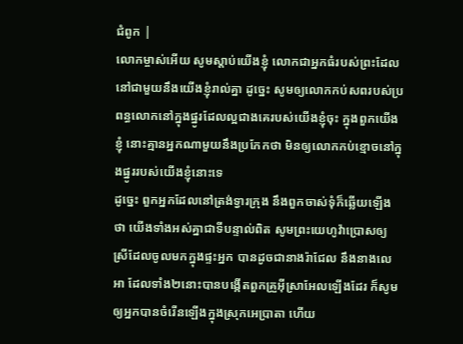ជំពូក |
លោកម្ចាស់អើយ សូមស្តាប់យើងខ្ញុំ លោកជាអ្នកធំរបស់ព្រះដែលនៅជាមួយនឹងយើងខ្ញុំរាល់គ្នា ដូច្នេះ សូមឲ្យលោកកប់សពរបស់ប្រពន្ធលោកនៅក្នុងផ្នូរដែលល្អជាងគេរបស់យើងខ្ញុំចុះ ក្នុងពួកយើងខ្ញុំ នោះគ្មានអ្នកណាមួយនឹងប្រកែកថា មិនឲ្យលោកកប់ខ្មោចនៅក្នុងផ្នូររបស់យើងខ្ញុំនោះទេ
ដូច្នេះ ពួកអ្នកដែលនៅត្រង់ទ្វារក្រុង នឹងពួកចាស់ទុំក៏ឆ្លើយឡើងថា យើងទាំងអស់គ្នាជាទីបន្ទាល់ពិត សូមព្រះយេហូវ៉ាប្រោសឲ្យស្រីដែលចូលមកក្នុងផ្ទះអ្នក បានដូចជានាងរ៉ាជែល នឹងនាងលេអា ដែលទាំង២នោះបានបង្កើតពួកគ្រួអ៊ីស្រាអែលឡើងដែរ ក៏សូមឲ្យអ្នកបានចំរើនឡើងក្នុងស្រុកអេប្រាតា ហើយ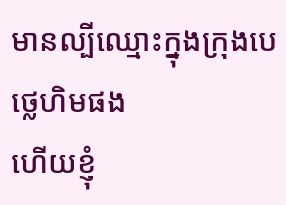មានល្បីឈ្មោះក្នុងក្រុងបេថ្លេហិមផង
ហើយខ្ញុំ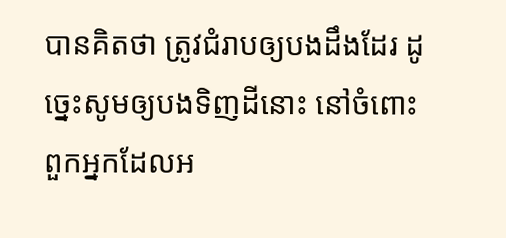បានគិតថា ត្រូវជំរាបឲ្យបងដឹងដែរ ដូច្នេះសូមឲ្យបងទិញដីនោះ នៅចំពោះពួកអ្នកដែលអ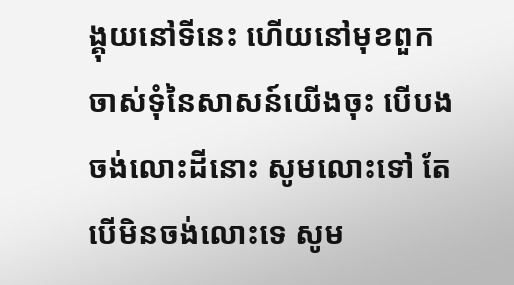ង្គុយនៅទីនេះ ហើយនៅមុខពួកចាស់ទុំនៃសាសន៍យើងចុះ បើបងចង់លោះដីនោះ សូមលោះទៅ តែបើមិនចង់លោះទេ សូម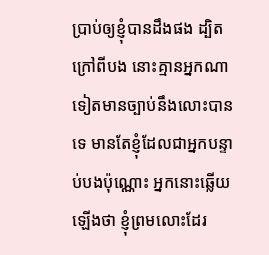ប្រាប់ឲ្យខ្ញុំបានដឹងផង ដ្បិតក្រៅពីបង នោះគ្មានអ្នកណាទៀតមានច្បាប់នឹងលោះបានទេ មានតែខ្ញុំដែលជាអ្នកបន្ទាប់បងប៉ុណ្ណោះ អ្នកនោះឆ្លើយឡើងថា ខ្ញុំព្រមលោះដែរ